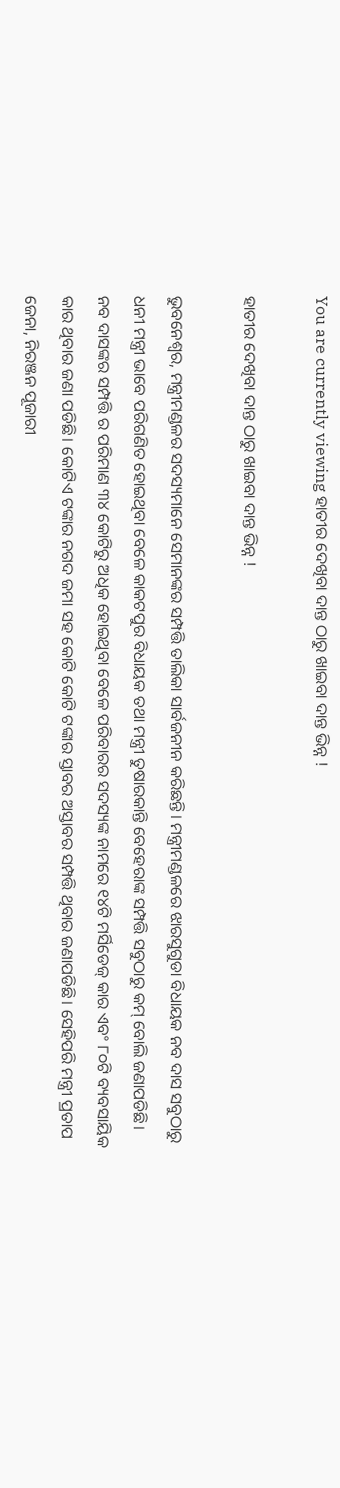You are currently viewing ହାତୀର ଦେଖିବା ଦାନ୍ତ ଠାରୁ ଖାଇବା ଦାନ୍ତ ଭିନ୍ନ !

ହାତୀର ଦେଖିବା ଦାନ୍ତ ଠାରୁ ଖାଇବା ଦାନ୍ତ ଭିନ୍ନ !

ଭୁବନେଶ୍ୱର, ମନ୍ତ୍ରୀମଣ୍ଡଳର ସଦସ୍ୟମାନେ ସେମାନଙ୍କର ସମ୍ପତ୍ତି ତାଲିକା ସାର୍ବଜନୀନ କରିଛନ୍ତି। ମନ୍ତ୍ରୀମଣ୍ଡଳରେ ଝାରସୁଗୁଡା ବିଧାୟକ ନବ ଦାସ ସବୁଠାରୁ ଧନୀ ମନ୍ତ୍ରୀ ଭାବେ ପରିଗଣିତ ହୋଇଥିବା ବେଳେ କାକଟପୁର ବିଧାୟକ ତଥା ମନ୍ତ୍ରୀ ତୁଷାରକାନ୍ତି ବେହେରାଙ୍କ ସମ୍ପତ୍ତି ସବୁଠାରୁ କମ୍ ବୋଲି ଜଣାପଡିଛି। ନବ ଦାସଙ୍କର ସମ୍ପତ୍ତି ର ପରିମାଣ ୩୪ କୋଟିରୁ ଅଧିକ ହୋଇଥିବା ବେଳେ ପରିବାରର ସଦସ୍ୟଙ୍କ ନାମରେ ୧୪ଟି ମର୍ସିଡେଜ୍ କାର ଏବଂ ୮୦ଟି ବ୍ୟବସାୟିକ କାର ଥିବାର ଜଣା ପଡିଛି। କୋଟିଏ ଟଙ୍କାର ନଗଦ ଜମା ସହ କୋଟି କୋଟି ଟଙ୍କାର ସ୍ତାବର ଅସ୍ତାବର ସମ୍ପତ୍ତି ଥିବାର ଜଣାପଡିଛି। ସେହିପରି ମନ୍ତ୍ରୀ ପ୍ରତାପ ଜେନା, ନିରଞ୍ଜନ ପୂଜାରୀ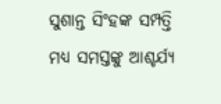ସୁଶାନ୍ତ ସିଂହଙ୍କ ସମ୍ପତ୍ତି ମଧ୍ୟ ସମସ୍ତଙ୍କୁ ଆଶ୍ଚର୍ଯ୍ୟ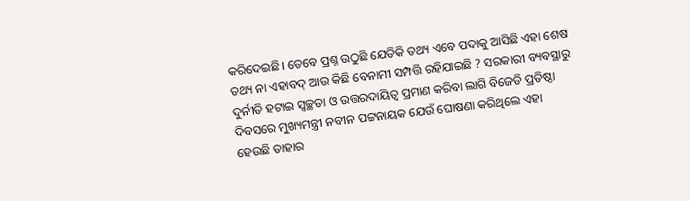କରିଦେଇଛି। ତେବେ ପ୍ରଶ୍ନ ଉଠୁଛି ଯେତିକି ତଥ୍ୟ ଏବେ ପଦାକୁ ଆସିଛି ଏହା ଶେଷ ତଥ୍ୟ ନା ଏହାବଦ୍ ଆଉ କିଛି ବେନାମୀ ସମ୍ପତ୍ତି ରହିଯାଇଛି ? ସରକାରୀ ବ୍ୟବସ୍ଥାରୁ ଦୁର୍ନୀତି ହଟାଇ ସ୍ବଚ୍ଛତା ଓ ଉତ୍ତରଦାୟିତ୍ବ ପ୍ରମାଣ କରିବା ଲାଗି ବିଜେଡି ପ୍ରତିଷ୍ଠା ଦିବସରେ ମୁଖ୍ୟମନ୍ତ୍ରୀ ନବୀନ ପଟ୍ଟନାୟକ ଯେଉଁ ଘୋଷଣା କରିଥିଲେ ଏହା ହେଉଛି ତାହାର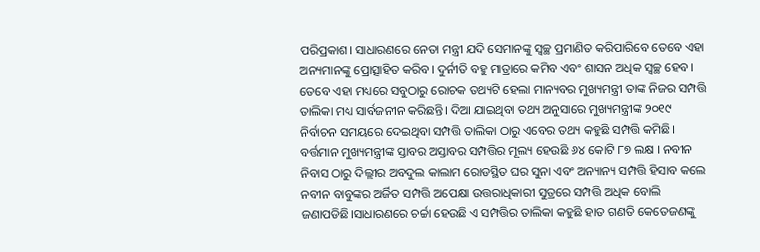ପରିପ୍ରକାଶ। ସାଧାରଣରେ ନେତା ମନ୍ତ୍ରୀ ଯଦି ସେମାନଙ୍କୁ ସ୍ବଚ୍ଛ ପ୍ରମାଣିତ କରିପାରିବେ ତେବେ ଏହା ଅନ୍ୟମାନଙ୍କୁ ପ୍ରୋତ୍ସାହିତ କରିବ। ଦୁର୍ନୀତି ବହୁ ମାତ୍ରାରେ କମିବ ଏବଂ ଶାସନ ଅଧିକ ସ୍ବଚ୍ଛ ହେବ। ତେବେ ଏହା ମଧ୍ୟରେ ସବୁଠାରୁ ରୋଚକ ତଥ୍ୟଟି ହେଲା ମାନ୍ୟବର ମୁଖ୍ୟମନ୍ତ୍ରୀ ତାଙ୍କ ନିଜର ସମ୍ପତ୍ତି ତାଲିକା ମଧ୍ୟ ସାର୍ବଜନୀନ କରିଛନ୍ତି। ଦିଆ ଯାଇଥିବା ତଥ୍ୟ ଅନୁସାରେ ମୁଖ୍ୟମନ୍ତ୍ରୀଙ୍କ ୨୦୧୯ ନିର୍ବାଚନ ସମୟରେ ଦେଇଥିବା ସମ୍ପତ୍ତି ତାଲିକା ଠାରୁ ଏବେର ତଥ୍ୟ କହୁଛି ସମ୍ପତ୍ତି କମିଛି। ବର୍ତ୍ତମାନ ମୁଖ୍ୟମନ୍ତ୍ରୀଙ୍କ ସ୍ତାବର ଅସ୍ତାବର ସମ୍ପତ୍ତିର ମୂଲ୍ୟ ହେଉଛି ୬୪ କୋଟି ୮୭ ଲକ୍ଷ । ନବୀନ ନିବାସ ଠାରୁ ଦିଲ୍ଲୀର ଅବଦୁଲ କାଲାମ ରୋଡସ୍ଥିତ ଘର ସୁନା ଏବଂ ଅନ୍ୟାନ୍ୟ ସମ୍ପତ୍ତି ହିସାବ କଲେ ନବୀନ ବାବୁଙ୍କର ଅର୍ଜିତ ସମ୍ପତ୍ତି ଅପେକ୍ଷା ଉତ୍ତରାଧିକାରୀ ସୁତ୍ରରେ ସମ୍ପତ୍ତି ଅଧିକ ବୋଲି ଜଣାପଡିଛି।ସାଧାରଣରେ ଚର୍ଚ୍ଚା ହେଉଛି ଏ ସମ୍ପତ୍ତିର ତାଲିକା କହୁଛି ହାତ ଗଣତି କେତେଜଣଙ୍କୁ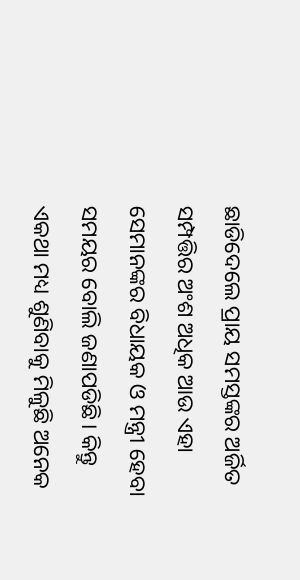ଛାଡିଦେଲେ ପ୍ରାୟ ସମସ୍ତଙ୍କର ଅର୍ଜିତ ସମ୍ପତ୍ତିର ଅଂଶ ଅଧିକ ଆଉ ଏହା ସେମାନଙ୍କର ବିଧାୟକ ଓ ମନ୍ତ୍ରୀ ହେବା ସମୟର ବୋଲି ଜଣାପଡିଛି। କିନ୍ତୁ ଏକଥା ମଧ୍ୟ ଶୁଣିବାକୁ ମିଳୁଛି ଅନେକ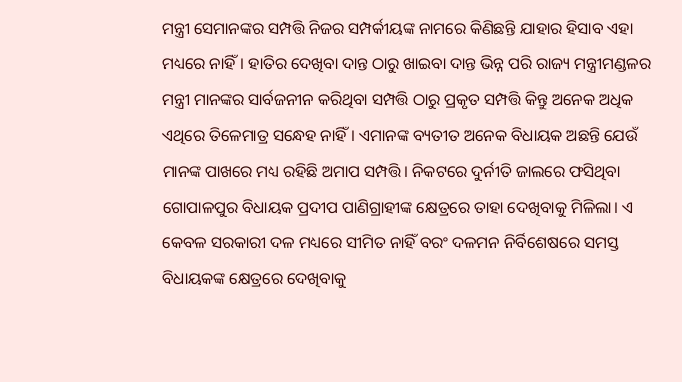ମନ୍ତ୍ରୀ ସେମାନଙ୍କର ସମ୍ପତ୍ତି ନିଜର ସମ୍ପର୍କୀୟଙ୍କ ନାମରେ କିଣିଛନ୍ତି ଯାହାର ହିସାବ ଏହା ମଧ୍ୟରେ ନାହିଁ। ହାତିର ଦେଖିବା ଦାନ୍ତ ଠାରୁ ଖାଇବା ଦାନ୍ତ ଭିନ୍ନ ପରି ରାଜ୍ୟ ମନ୍ତ୍ରୀମଣ୍ଡଳର ମନ୍ତ୍ରୀ ମାନଙ୍କର ସାର୍ବଜନୀନ କରିଥିବା ସମ୍ପତ୍ତି ଠାରୁ ପ୍ରକୃତ ସମ୍ପତ୍ତି କିନ୍ତୁ ଅନେକ ଅଧିକ ଏଥିରେ ତିଳେମାତ୍ର ସନ୍ଧେହ ନାହିଁ। ଏମାନଙ୍କ ବ୍ୟତୀତ ଅନେକ ବିଧାୟକ ଅଛନ୍ତି ଯେଉଁ ମାନଙ୍କ ପାଖରେ ମଧ୍ୟ ରହିଛି ଅମାପ ସମ୍ପତ୍ତି। ନିକଟରେ ଦୁର୍ନୀତି ଜାଲରେ ଫସିଥିବା ଗୋପାଳପୁର ବିଧାୟକ ପ୍ରଦୀପ ପାଣିଗ୍ରାହୀଙ୍କ କ୍ଷେତ୍ରରେ ତାହା ଦେଖିବାକୁ ମିଳିଲା। ଏ କେବଳ ସରକାରୀ ଦଳ ମଧ୍ୟରେ ସୀମିତ ନାହିଁ ବରଂ ଦଳମନ ନିର୍ବିଶେଷରେ ସମସ୍ତ ବିଧାୟକଙ୍କ କ୍ଷେତ୍ରରେ ଦେଖିବାକୁ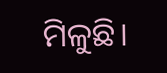ମିଳୁଛି।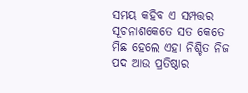ସମୟ କହିବ ଏ ସମ୍ପତ୍ତର ସୂଚନାଶକେତେ ସତ କେତେ ମିଛ ହେଲେ ଏହା ନିଶ୍ଚିତ ନିଜ ପଦ ଆଉ ପ୍ରତିଷ୍ଠାର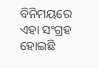ବିନିମୟରେ ଏହା ସଂଗ୍ରହ ହୋଇଛି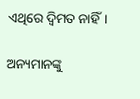ଏଥିରେ ଦ୍ବିମତ ନାହିଁ।

ଅନ୍ୟମାନଙ୍କୁ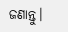ଜଣାନ୍ତୁ।